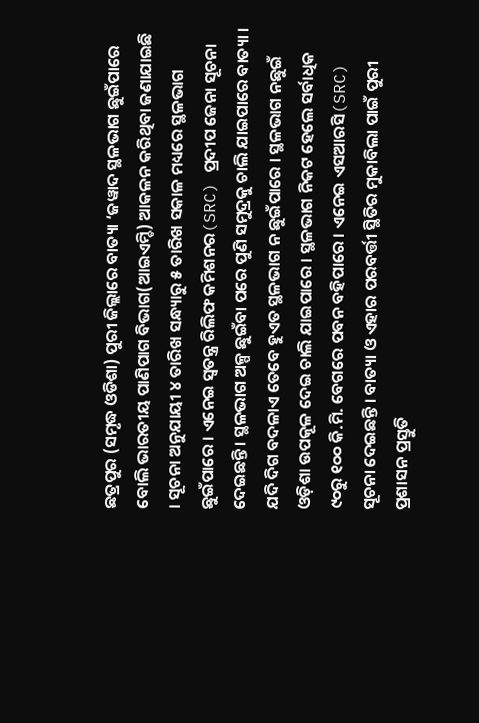ଛତ୍ରପୁର (ସମୃଦ୍ଧ ଓଡିଶା) ପୁରୀ ଜିଲ୍ଲାରେ ବାତ୍ୟା ‘ଜୱାଦ ସ୍ଥଳଭାଗ ଛୁଇଁପାରେ ବୋଲି ଭାରତୀୟ ପାଣିପାଗ ବିଭାଗ(ଆଇଏମ୍ଡି) ଆକଳନ କରିଥିବା ଜଣାଯାଇଛି । ସୂଚନା ଅନୁଯାୟୀ ୪ ତାରିଖ ସନ୍ଧ୍ୟାରୁ ୫ ତାରିଖ ସକାଳ ମଧ୍ୟରେ ସ୍ଥଳଭାଗ ଛୁଇଁପାରେ । ଏନେଇ ସ୍ୱତନ୍ତ୍ର ରିଲିଫ କମିଶନର(SRC) ପ୍ରଦୀପ ଜେନା ସୂଚନା ଦେଇଛନ୍ତି । ସ୍ଥଳଭାଗ ଅଳ୍ପ ଛୁଇଁବା ପରେ ପୁଣି ସମୁଦ୍ରକୁ ଚାଲି ଯାଇପାରେ ବାତ୍ୟା । ଯଦି ଦିଗ ବଦଳାଏ ତେବେ ହୁଏତ ସ୍ଥଳଭାଗ ନ ଛୁଇଁପାରେ । ସ୍ଥଳଭାଗ ନଛୁଇଁ ଓଡ଼ିଶା ଉପକୂଳ ଦେଇ ଚାଲି ଯାଇପାରେ । ସ୍ଥଳଭାଗ ନିକଟ ହେଲେ ସର୍ବାଧିକ ୯୦ରୁ ୧୦୦ କି.ମି. ବେଗରେ ପବନ ବହିପାରେ । ଏନେଇ ଏସଆରସି(SRC) ସୂଚନା ଦେଇଛନ୍ତି । ବାତ୍ୟା ଓ ଏହାର ପରବର୍ତ୍ତୀ ସ୍ଥିତିର ମୁକାବିଲା ପାଇଁ ପୁରୀ ପ୍ରଶାସନ ପ୍ରସ୍ତୁତି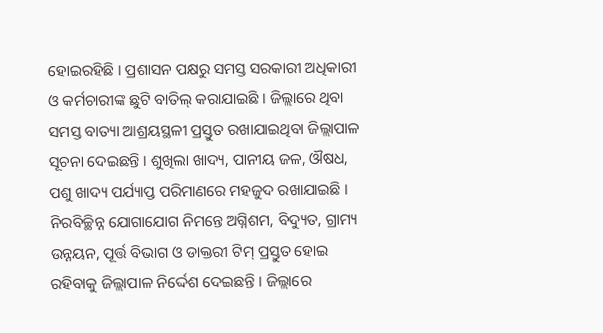ହୋଇରହିଛି । ପ୍ରଶାସନ ପକ୍ଷରୁ ସମସ୍ତ ସରକାରୀ ଅଧିକାରୀ ଓ କର୍ମଚାରୀଙ୍କ ଛୁଟି ବାତିଲ୍ କରାଯାଇଛି । ଜିଲ୍ଲାରେ ଥିବା ସମସ୍ତ ବାତ୍ୟା ଆଶ୍ରୟସ୍ଥଳୀ ପ୍ରସ୍ତୁତ ରଖାଯାଇଥିବା ଜିଲ୍ଲାପାଳ ସୂଚନା ଦେଇଛନ୍ତି । ଶୁଖିଲା ଖାଦ୍ୟ, ପାନୀୟ ଜଳ, ଔଷଧ, ପଶୁ ଖାଦ୍ୟ ପର୍ଯ୍ୟାପ୍ତ ପରିମାଣରେ ମହଜୁଦ ରଖାଯାଇଛି । ନିରବିଚ୍ଛିନ୍ନ ଯୋଗାଯୋଗ ନିମନ୍ତେ ଅଗ୍ନିଶମ, ବିଦ୍ୟୁତ, ଗ୍ରାମ୍ୟ ଉନ୍ନୟନ, ପୂର୍ତ୍ତ ବିଭାଗ ଓ ଡାକ୍ତରୀ ଟିମ୍ ପ୍ରସ୍ତୁତ ହୋଇ ରହିବାକୁ ଜିଲ୍ଲାପାଳ ନିର୍ଦ୍ଦେଶ ଦେଇଛନ୍ତି । ଜିଲ୍ଲାରେ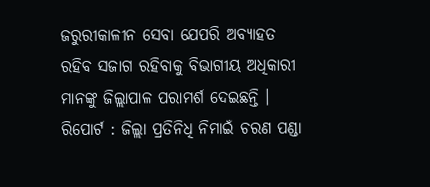ଜରୁରୀକାଳୀନ ସେବା ଯେପରି ଅବ୍ୟାହତ ରହିବ ସଜାଗ ରହିବାକୁ ବିଭାଗୀୟ ଅଧିକାରୀ ମାନଙ୍କୁ ଜିଲ୍ଲାପାଳ ପରାମର୍ଶ ଦେଇଛନ୍ତି ।
ରିପୋର୍ଟ : ଜିଲ୍ଲା ପ୍ରତିନିଧି ନିମାଇଁ ଚରଣ ପଣ୍ଡା